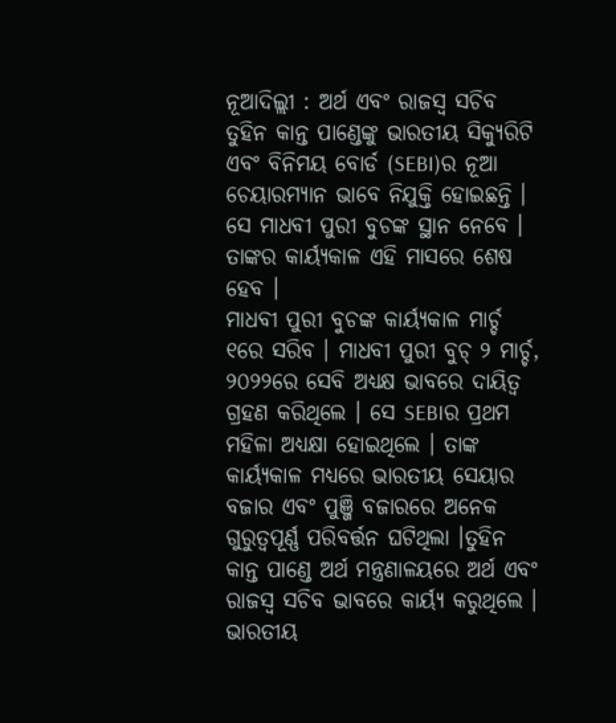ନୂଆଦିଲ୍ଲୀ : ଅର୍ଥ ଏବଂ ରାଜସ୍ୱ ସଚିବ ତୁହିନ କାନ୍ତ ପାଣ୍ଡେଙ୍କୁ ଭାରତୀୟ ସିକ୍ୟୁରିଟି ଏବଂ ବିନିମୟ ବୋର୍ଡ (SEBI)ର ନୂଆ ଚେୟାରମ୍ୟାନ ଭାବେ ନିଯୁକ୍ତି ହୋଇଛନ୍ତି । ସେ ମାଧବୀ ପୁରୀ ବୁଚଙ୍କ ସ୍ଥାନ ନେବେ । ତାଙ୍କର କାର୍ୟ୍ୟକାଳ ଏହି ମାସରେ ଶେଷ ହେବ ।
ମାଧବୀ ପୁରୀ ବୁଚଙ୍କ କାର୍ୟ୍ୟକାଳ ମାର୍ଚ୍ଚ ୧ରେ ସରିବ । ମାଧବୀ ପୁରୀ ବୁଚ୍ ୨ ମାର୍ଚ୍ଚ, ୨୦୨୨ରେ ସେବି ଅଧ୍ୟକ୍ଷ ଭାବରେ ଦାୟିତ୍ୱ ଗ୍ରହଣ କରିଥିଲେ । ସେ SEBIର ପ୍ରଥମ ମହିଳା ଅଧ୍ୟକ୍ଷା ହୋଇଥିଲେ । ତାଙ୍କ କାର୍ୟ୍ୟକାଳ ମଧ୍ୟରେ ଭାରତୀୟ ସେୟାର ବଜାର ଏବଂ ପୁଞ୍ଜି ବଜାରରେ ଅନେକ ଗୁରୁତ୍ୱପୂର୍ଣ୍ଣ ପରିବର୍ତ୍ତନ ଘଟିଥିଲା ।ତୁହିନ କାନ୍ତ ପାଣ୍ଡେ ଅର୍ଥ ମନ୍ତ୍ରଣାଳୟରେ ଅର୍ଥ ଏବଂ ରାଜସ୍ୱ ସଚିବ ଭାବରେ କାର୍ୟ୍ୟ କରୁଥିଲେ । ଭାରତୀୟ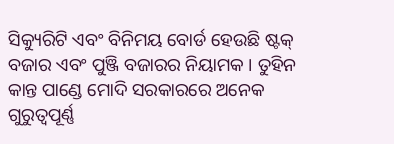ସିକ୍ୟୁରିଟି ଏବଂ ବିନିମୟ ବୋର୍ଡ ହେଉଛି ଷ୍ଟକ୍ ବଜାର ଏବଂ ପୁଞ୍ଜି ବଜାରର ନିୟାମକ । ତୁହିନ କାନ୍ତ ପାଣ୍ଡେ ମୋଦି ସରକାରରେ ଅନେକ ଗୁରୁତ୍ୱପୂର୍ଣ୍ଣ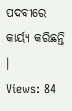ପଦବୀରେ କାର୍ୟ୍ୟ କରିଛନ୍ତି ।
Views: 84